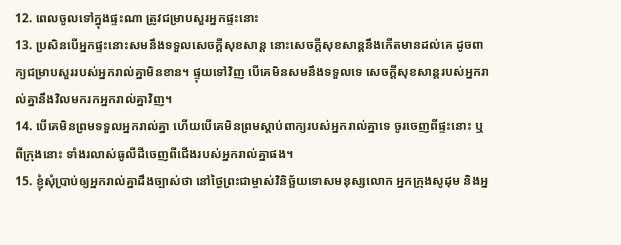12. ពេលចូលទៅក្នុងផ្ទះណា ត្រូវជម្រាបសួរអ្នកផ្ទះនោះ
13. ប្រសិនបើអ្នកផ្ទះនោះសមនឹងទទួលសេចក្ដីសុខសាន្ត នោះសេចក្ដីសុខសាន្តនឹងកើតមានដល់គេ ដូចពាក្យជម្រាបសួររបស់អ្នករាល់គ្នាមិនខាន។ ផ្ទុយទៅវិញ បើគេមិនសមនឹងទទួលទេ សេចក្ដីសុខសាន្តរបស់អ្នករាល់គ្នានឹងវិលមករកអ្នករាល់គ្នាវិញ។
14. បើគេមិនព្រមទទួលអ្នករាល់គ្នា ហើយបើគេមិនព្រមស្ដាប់ពាក្យរបស់អ្នករាល់គ្នាទេ ចូរចេញពីផ្ទះនោះ ឬពីក្រុងនោះ ទាំងរលាស់ធូលីដីចេញពីជើងរបស់អ្នករាល់គ្នាផង។
15. ខ្ញុំសុំប្រាប់ឲ្យអ្នករាល់គ្នាដឹងច្បាស់ថា នៅថ្ងៃព្រះជាម្ចាស់វិនិច្ឆ័យទោសមនុស្សលោក អ្នកក្រុងសូដុម និងអ្ន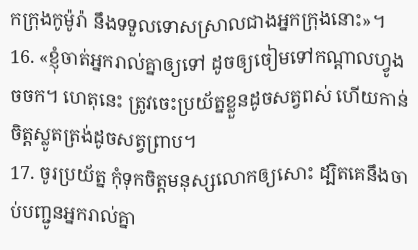កក្រុងកូម៉ូរ៉ា នឹងទទួលទោសស្រាលជាងអ្នកក្រុងនោះ»។
16. «ខ្ញុំចាត់អ្នករាល់គ្នាឲ្យទៅ ដូចឲ្យចៀមទៅកណ្ដាលហ្វូងចចក។ ហេតុនេះ ត្រូវចេះប្រយ័ត្នខ្លួនដូចសត្វពស់ ហើយកាន់ចិត្តស្លូតត្រង់ដូចសត្វព្រាប។
17. ចូរប្រយ័ត្ន កុំទុកចិត្តមនុស្សលោកឲ្យសោះ ដ្បិតគេនឹងចាប់បញ្ជូនអ្នករាល់គ្នា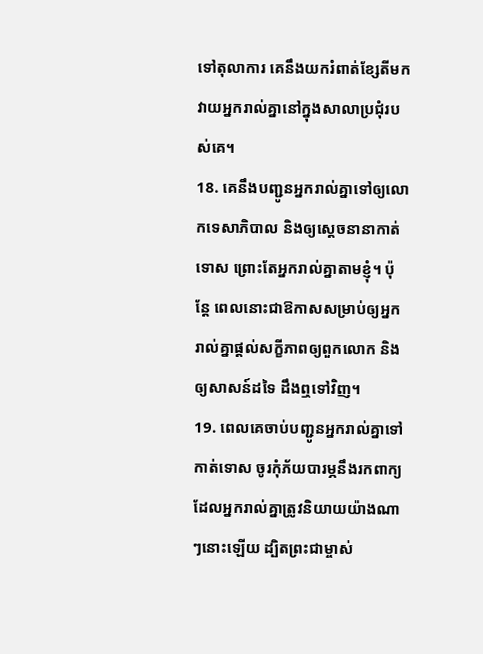ទៅតុលាការ គេនឹងយករំពាត់ខ្សែតីមកវាយអ្នករាល់គ្នានៅក្នុងសាលាប្រជុំរបស់គេ។
18. គេនឹងបញ្ជូនអ្នករាល់គ្នាទៅឲ្យលោកទេសាភិបាល និងឲ្យស្ដេចនានាកាត់ទោស ព្រោះតែអ្នករាល់គ្នាតាមខ្ញុំ។ ប៉ុន្តែ ពេលនោះជាឱកាសសម្រាប់ឲ្យអ្នករាល់គ្នាផ្ដល់សក្ខីភាពឲ្យពួកលោក និងឲ្យសាសន៍ដទៃ ដឹងឮទៅវិញ។
19. ពេលគេចាប់បញ្ជូនអ្នករាល់គ្នាទៅកាត់ទោស ចូរកុំភ័យបារម្ភនឹងរកពាក្យដែលអ្នករាល់គ្នាត្រូវនិយាយយ៉ាងណាៗនោះឡើយ ដ្បិតព្រះជាម្ចាស់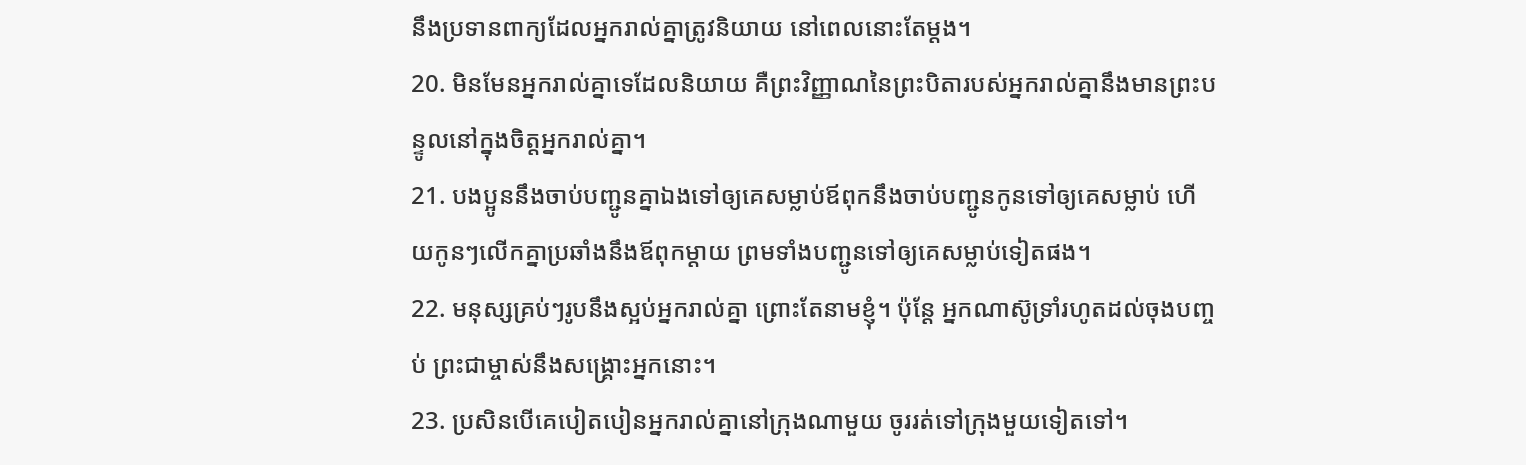នឹងប្រទានពាក្យដែលអ្នករាល់គ្នាត្រូវនិយាយ នៅពេលនោះតែម្ដង។
20. មិនមែនអ្នករាល់គ្នាទេដែលនិយាយ គឺព្រះវិញ្ញាណនៃព្រះបិតារបស់អ្នករាល់គ្នានឹងមានព្រះបន្ទូលនៅក្នុងចិត្តអ្នករាល់គ្នា។
21. បងប្អូននឹងចាប់បញ្ជូនគ្នាឯងទៅឲ្យគេសម្លាប់ឪពុកនឹងចាប់បញ្ជូនកូនទៅឲ្យគេសម្លាប់ ហើយកូនៗលើកគ្នាប្រឆាំងនឹងឪពុកម្ដាយ ព្រមទាំងបញ្ជូនទៅឲ្យគេសម្លាប់ទៀតផង។
22. មនុស្សគ្រប់ៗរូបនឹងស្អប់អ្នករាល់គ្នា ព្រោះតែនាមខ្ញុំ។ ប៉ុន្តែ អ្នកណាស៊ូទ្រាំរហូតដល់ចុងបញ្ចប់ ព្រះជាម្ចាស់នឹងសង្គ្រោះអ្នកនោះ។
23. ប្រសិនបើគេបៀតបៀនអ្នករាល់គ្នានៅក្រុងណាមួយ ចូររត់ទៅក្រុងមួយទៀតទៅ។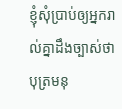ខ្ញុំសុំប្រាប់ឲ្យអ្នករាល់គ្នាដឹងច្បាស់ថា បុត្រមនុ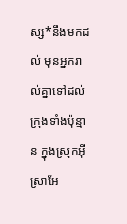ស្ស*នឹងមកដល់ មុនអ្នករាល់គ្នាទៅដល់ក្រុងទាំងប៉ុន្មាន ក្នុងស្រុកអ៊ីស្រាអែ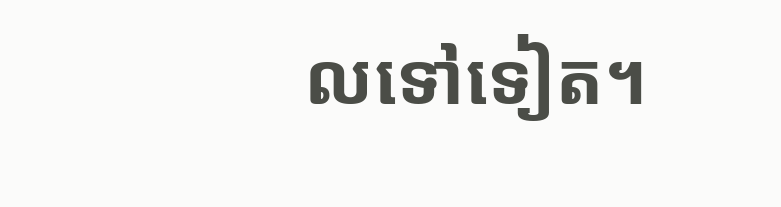លទៅទៀត។